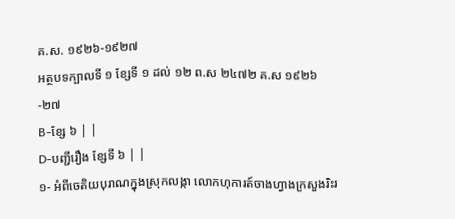គ.ស. ១៩២៦-១៩២៧
អត្ថបទក្បាលទី ១ ខ្សែទី ១ ដល់ ១២ ព.ស ២៤៧២ គ.ស ១៩២៦-២៧
B-ខ្សែ ៦ | |
D-បញ្ជីរឿង ខ្សែទី ៦ | |
១- អំពីចេតិយបុរាណក្នុងស្រុកលង្កា លោកហុការត៍ចាងហ្វាងក្រសួងរិះរ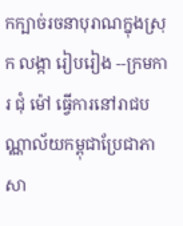កក្បាច់រចនាបុរាណក្នុងស្រុក លង្កា រៀបរៀង --ក្រមការ ជុំ ម៉ៅ ធ្វើការនៅរាជបណ្ណាល័យកម្ពុជាប្រែជាភាសា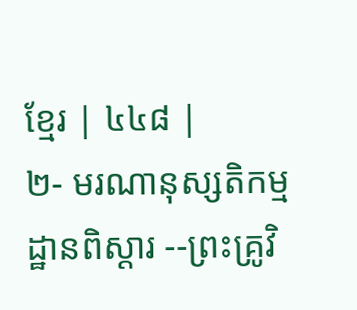ខ្មែរ | ៤៤៨ |
២- មរណានុស្សតិកម្មដ្ឋានពិស្ដារ --ព្រះគ្រូវិ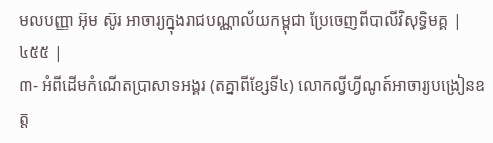មលបញ្ញា អ៊ុម ស៊ូរ អាចារ្យក្នុងរាជបណ្ណាល័យកម្ពុជា ប្រែចេញពីបាលីវិសុទ្ធិមគ្គ | ៤៥៥ |
៣- អំពីដើមកំណើតប្រាសាទអង្គរ (តគ្នាពីខ្សែទី៤) លោកល្វីហ្វីណូត៍អាចារ្យបង្រៀនឧត្ដ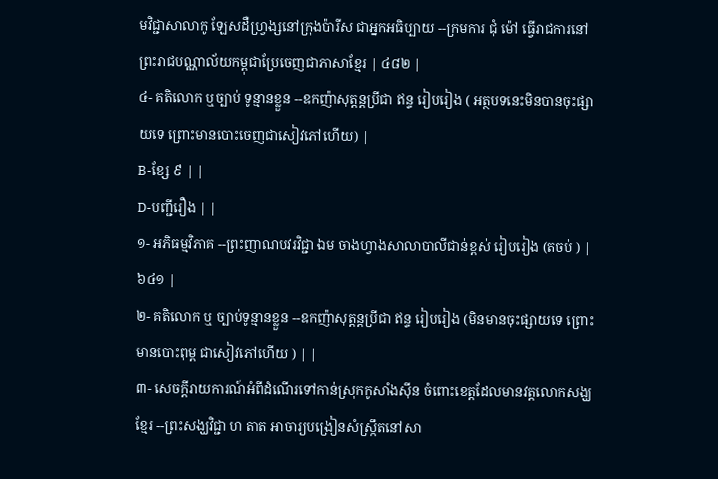មវិជ្ជាសាលាកូ ឡែសដឺហ្វ្រង្សនៅក្រុងប៉ារីស ជាអ្នកអធិប្បាយ --ក្រមការ ជុំ ម៉ៅ ធ្វើរាជការនៅព្រះរាជបណ្ណាល័យកម្ពុជាប្រែចេញជាភាសាខ្មែរ | ៤៨២ |
៤- គតិលោក ឬច្បាប់ ទូន្មានខ្លួន --ឧកញ៉ាសុត្ដន្ដប្រីជា ឥន្ទ រៀបរៀង ( អត្ថបទនេះមិនបានចុះផ្សាយទេ ព្រោះមានបោះចេញជាសៀវភៅហើយ) |
B-ខ្សែ ៩ | |
D-បញ្ជីរឿង | |
១- អភិធម្មវិភាគ --ព្រះញាណបវរវិជ្ជា ឯម ចាងហ្វាងសាលាបាលីជាន់ខ្ពស់ រៀបរៀង (តចប់ ) | ៦៤១ |
២- គតិលោក ឬ ច្បាប់ទូន្មានខ្លួន --ឧកញ៉ាសុត្ដន្ដប្រីជា ឥន្ទ រៀបរៀង (មិនមានចុះផ្សាយទេ ព្រោះមានបោះពុម្ព ជាសៀវភៅហើយ ) | |
៣- សេចក្ដីរាយការណ៍អំពីដំណើរទៅកាន់ស្រុកកូសាំងស៊ីន ចំពោះខេត្ដដែលមានវត្តលោកសង្ឃខ្មែរ --ព្រះសង្ឃវិជ្ជា ហ តាត អាចារ្យបង្រៀនសំស្ក្រឹតនៅសា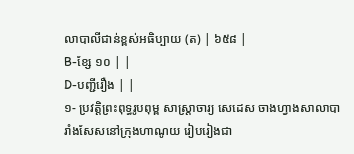លាបាលីជាន់ខ្ពស់អធិប្បាយ (ត) | ៦៥៨ |
B-ខ្សែ ១០ | |
D-បញ្ជីរឿង | |
១- ប្រវត្ដិព្រះពុទ្ធរូបពុម្ព សាស្ត្រាចារ្យ សេដេស ចាងហ្វាងសាលាបារាំងសែសនៅក្រុងហាណូយ រៀបរៀងជា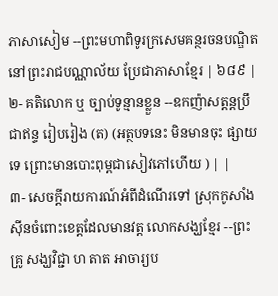ភាសាសៀម --ព្រះមហាពិទូរក្រសេមគន្ថរចនបណ្ឌិត នៅព្រះរាជបណ្ណាល័យ ប្រែជាភាសាខ្មែរ | ៦៨៩ |
២- គតិលោក ឬ ច្បាប់ទូន្មានខ្លួន --ឧកញ៉ាសត្ដន្ដប្រឹជាឥន្ទ រៀបរៀង (ត) (អត្ថបទនេះ មិនមានចុះ ផ្សាយទេ ព្រោះមានបោះពុម្ពជាសៀវភៅហើយ ) | |
៣- សេចក្ដីរាយការណ៍អំពីដំណើរទៅ ស្រុកកូសាំងស៊ីនចំពោះខេត្ដដែលមានវត្ត លោកសង្ឃខ្មែរ --ព្រះគ្រូ សង្ឃវិជ្ជា ហ តាត អាចារ្យប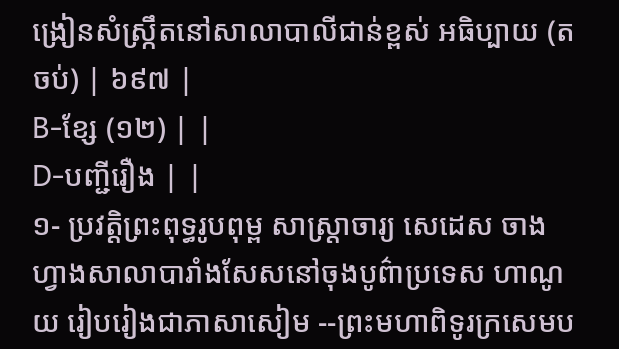ង្រៀនសំស្ក្រឹតនៅសាលាបាលីជាន់ខ្ពស់ អធិប្បាយ (តចប់) | ៦៩៧ |
B-ខ្សែ (១២) | |
D-បញ្ជីរឿង | |
១- ប្រវត្តិព្រះពុទ្ធរូបពុម្ព សាស្ត្រាចារ្យ សេដេស ចាងហ្វាងសាលាបារាំងសែសនៅចុងបូព៌ាប្រទេស ហាណូយ រៀបរៀងជាភាសាសៀម --ព្រះមហាពិទូរក្រសេមប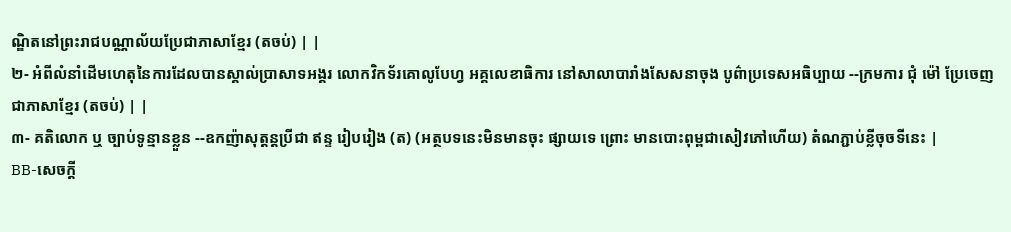ណ្ឌិតនៅព្រះរាជបណ្ណាល័យប្រែជាភាសាខ្មែរ (តចប់) | |
២- អំពីលំនាំដើមហេតុនៃការដែលបានស្គាល់ប្រាសាទអង្គរ លោកវិកទ័រគោលូបែហ្វ អគ្គលេខាធិការ នៅសាលាបារាំងសែសនាចុង បូព៌ាប្រទេសអធិប្បាយ --ក្រមការ ជុំ ម៉ៅ ប្រែចេញជាភាសាខ្មែរ (តចប់) | |
៣- គតិលោក ឬ ច្បាប់ទូន្មានខ្លួន --ឧកញ៉ាសុត្ដន្ដប្រីជា ឥន្ទ រៀបរៀង (ត) (អត្ថបទនេះមិនមានចុះ ផ្សាយទេ ព្រោះ មានបោះពុម្ពជាសៀវភៅហើយ) តំណភ្ជាប់ខ្លីចុចទីនេះ |
BB-សេចក្ដី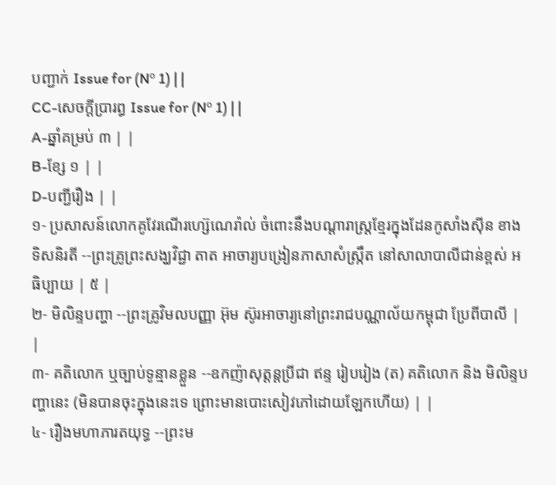បញ្ជាក់ Issue for (Nº 1) | |
CC-សេចក្ដីប្រារព្ធ Issue for (Nº 1) | |
A-ឆ្នាំគម្រប់ ៣ | |
B-ខ្សែ ១ | |
D-បញ្ជីរឿង | |
១- ប្រសាសន៍លោកគូវែរណើរហ្ស៊េណេរ៉ាល់ ចំពោះនឹងបណ្ដារាស្ត្រខ្មែរក្នុងដែនកូសាំងស៊ីន ខាង ទិសនិរតី --ព្រះគ្រូព្រះសង្ឃវិជ្ជា តាត អាចារ្យបង្រៀនភាសាសំស្ក្រឹត នៅសាលាបាលីជាន់ខ្ពស់ អធិប្បាយ | ៥ |
២- មិលិន្ទបញ្ហា --ព្រះគ្រូវិមលបញ្ញា អ៊ុម ស៊ូរអាចារ្យនៅព្រះរាជបណ្ណាល័យកម្ពុជា ប្រែពីបាលី | |
៣- គតិលោក ឬច្បាប់ទូន្មានខ្លួន --ឧកញ៉ាសុត្តន្តប្រីជា ឥន្ទ រៀបរៀង (ត) គតិលោក និង មិលិន្ទបញ្ហានេះ (មិនបានចុះក្នុងនេះទេ ព្រោះមានបោះសៀវភៅដោយឡែកហើយ) | |
៤- រឿងមហាភារតយុទ្ធ --ព្រះម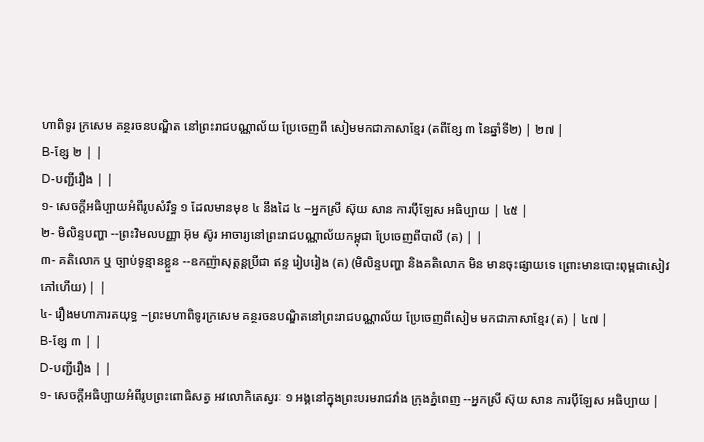ហាពិទូរ ក្រសេម គន្ថរចនបណ្ឌិត នៅព្រះរាជបណ្ណាល័យ ប្រែចេញពី សៀមមកជាភាសាខ្មែរ (តពីខ្សែ ៣ នៃឆ្នាំទី២) | ២៧ |
B-ខ្សែ ២ | |
D-បញ្ជីរឿង | |
១- សេចក្ដីអធិប្បាយអំពីរូបសំរឹទ្ធ ១ ដែលមានមុខ ៤ នឹងដៃ ៤ --អ្នកស្រី ស៊ុយ សាន ការប៉ឹឡែស អធិប្បាយ | ៤៥ |
២- មិលិន្ទបញ្ហា --ព្រះវិមលបញ្ញា អ៊ុម ស៊ូរ អាចារ្យនៅព្រះរាជបណ្ណាល័យកម្ពុជា ប្រែចេញពីបាលី (ត) | |
៣- គតិលោក ឬ ច្បាប់ទូន្មានខ្លួន --ឧកញ៉ាសុត្ដន្ដប្រីជា ឥន្ទ រៀបរៀង (ត) (មិលិន្ទបញ្ហា និងគតិលោក មិន មានចុះផ្សាយទេ ព្រោះមានបោះពុម្ពជាសៀវភៅហើយ) | |
៤- រឿងមហាភារតយុទ្ធ --ព្រះមហាពិទូរក្រសេម គន្ថរចនបណ្ឌិតនៅព្រះរាជបណ្ណាល័យ ប្រែចេញពីសៀម មកជាភាសាខ្មែរ (ត) | ៤៧ |
B-ខ្សែ ៣ | |
D-បញ្ជីរឿង | |
១- សេចក្ដីអធិប្បាយអំពីរូបព្រះពោធិសត្វ អវលោកិតេស្វរៈ ១ អង្គនៅក្នុងព្រះបរមរាជវាំង ក្រុងភ្នំពេញ --អ្នកស្រី ស៊ុយ សាន ការប៉ឹឡែស អធិប្បាយ |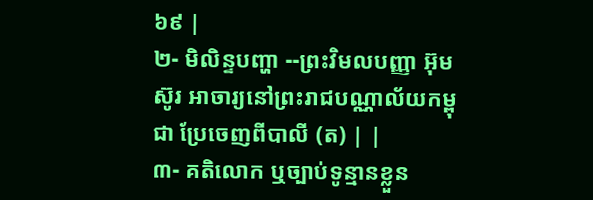៦៩ |
២- មិលិន្ទបញ្ហា --ព្រះវិមលបញ្ញា អ៊ុម ស៊ូរ អាចារ្យនៅព្រះរាជបណ្ណាល័យកម្ពុជា ប្រែចេញពីបាលី (ត) | |
៣- គតិលោក ឬច្បាប់ទូន្មានខ្លួន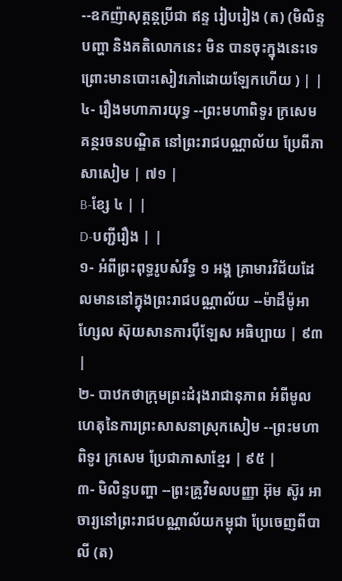--ឧកញ៉ាសុត្តន្តប្រីជា ឥន្ទ រៀបរៀង (ត) (មិលិន្ទបញ្ហា និងគតិលោកនេះ មិន បានចុះក្នុងនេះទេ ព្រោះមានបោះសៀវភៅដោយឡែកហើយ ) | |
៤- រឿងមហាភារយុទ្ធ --ព្រះមហាពិទូរ ក្រសេម គន្ថរចនបណ្ឌិត នៅព្រះរាជបណ្ណាល័យ ប្រែពីភាសាសៀម | ៧១ |
B-ខ្សែ ៤ | |
D-បញ្ជីរឿង | |
១- អំពីព្រះពុទ្ធរូបសំរឹទ្ធ ១ អង្គ គ្រាមារវិជ័យដែលមាននៅក្នុងព្រះរាជបណ្ណាល័យ --ម៉ាដឹម៉ូអាហ្សែល ស៊ុយសានការប៉ឹឡែស អធិប្បាយ | ៩៣ |
២- បាឋកថាក្រុមព្រះដំរុងរាជានុភាព អំពីមូលហេតុនៃការព្រះសាសនាស្រុកសៀម --ព្រះមហាពិទូរ ក្រសេម ប្រែជាភាសាខ្មែរ | ៩៥ |
៣- មិលិន្ទបញ្ហា --ព្រះគ្រូវិមលបញ្ញា អ៊ុម ស៊ូរ អាចារ្យនៅព្រះរាជបណ្ណាល័យកម្ពុជា ប្រែចេញពីបាលី (ត)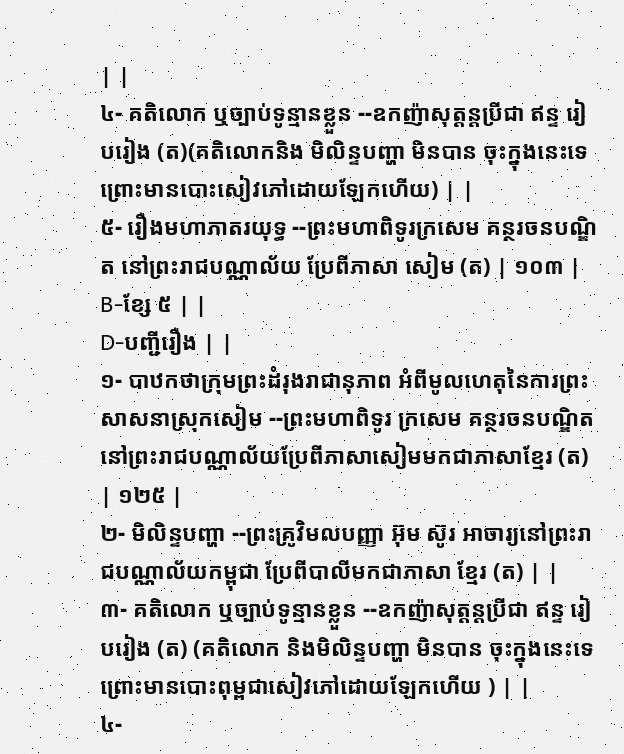| |
៤- គតិលោក ឬច្បាប់ទូន្មានខ្លួន --ឧកញ៉ាសុត្ដន្ដប្រីជា ឥន្ទ រៀបរៀង (ត)(គតិលោកនិង មិលិន្ទបញ្ហា មិនបាន ចុះក្នុងនេះទេ ព្រោះមានបោះសៀវភៅដោយឡែកហើយ) | |
៥- រឿងមហាភាតរយុទ្ធ --ព្រះមហាពិទូរក្រសេម គន្ថរចនបណ្ឌិត នៅព្រះរាជបណ្ណាល័យ ប្រែពីភាសា សៀម (ត) | ១០៣ |
B-ខ្សែ ៥ | |
D-បញ្ជីរឿង | |
១- បាឋកថាក្រុមព្រះដំរុងរាជានុភាព អំពីមូលហេតុនៃការព្រះសាសនាស្រុកសៀម --ព្រះមហាពិទូរ ក្រសេម គន្ថរចនបណ្ឌិត នៅព្រះរាជបណ្ណាល័យប្រែពីភាសាសៀមមកជាភាសាខ្មែរ (ត) | ១២៥ |
២- មិលិន្ទបញ្ហា --ព្រះគ្រូវិមលបញ្ញា អ៊ុម ស៊ូរ អាចារ្យនៅព្រះរាជបណ្ណាល័យកម្ពុជា ប្រែពីបាលីមកជាភាសា ខ្មែរ (ត) | |
៣- គតិលោក ឬច្បាប់ទូន្មានខ្លួន --ឧកញ៉ាសុត្ដន្ដប្រីជា ឥន្ទ រៀបរៀង (ត) (គតិលោក និងមិលិន្ទបញ្ហា មិនបាន ចុះក្នុងនេះទេ ព្រោះមានបោះពុម្ពជាសៀវភៅដោយឡែកហើយ ) | |
៤-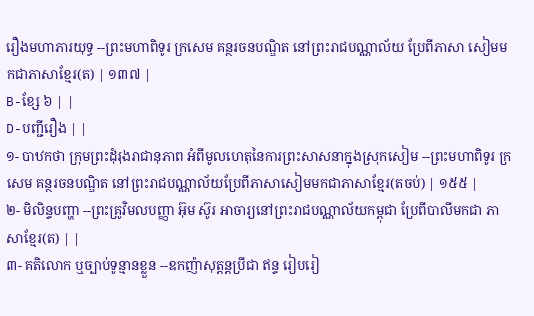រឿងមហាភារយុទ្ធ --ព្រះមហាពិទូរ ក្រសេម គន្ថរចនបណ្ឌិត នៅព្រះរាជបណ្ណាល័យ ប្រែពីភាសា សៀមមកជាភាសាខ្មែរ(ត) | ១៣៧ |
B-ខ្សែ ៦ | |
D-បញ្ជីរឿង | |
១- បាឋកថា ក្រុមព្រះដុំរុងរាជានុភាព អំពីមូលហេតុនៃការព្រះសាសនាក្នុងស្រុកសៀម --ព្រះមហាពិទូរ ក្រសេម គន្ថរចនបណ្ឌិត នៅព្រះរាជបណ្ណាល័យប្រែពីភាសាសៀមមកជាភាសាខ្មែរ(តចប់) | ១៥៥ |
២- មិលិន្ទបញ្ហា --ព្រះគ្រូវិមលបញ្ញា អ៊ុម ស៊ូរ អាចារ្យនៅព្រះរាជបណ្ណាល័យកម្ពុជា ប្រែពីបាលីមកជា ភាសាខ្មែរ(ត) | |
៣- គតិលោក ឬច្បាប់ទូន្មានខ្លួន --ឧកញ៉ាសុត្ដន្ដប្រីជា ឥន្ទ រៀបរៀ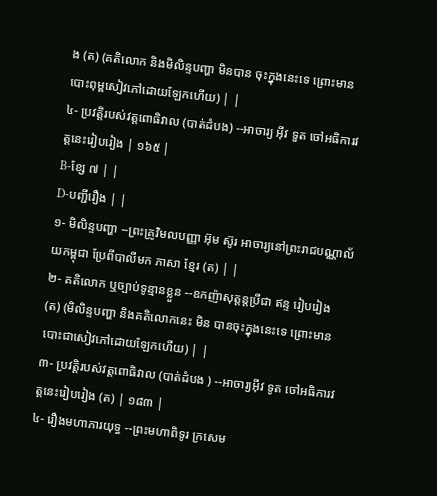ង (ត) (គតិលោក និងមិលិន្ទបញ្ហា មិនបាន ចុះក្នុងនេះទេ ព្រោះមានបោះពុម្ពសៀវភៅដោយឡែកហើយ) | |
៤- ប្រវត្តិរបស់វត្តពោធិវាល (បាត់ដំបង) --អាចារ្យ អ៊ីវ ទួត ចៅអធិការវត្តនេះរៀបរៀង | ១៦៥ |
B-ខ្សែ ៧ | |
D-បញ្ជីរឿង | |
១- មិលិន្ទបញ្ហា --ព្រះគ្រូវិមលបញ្ញា អ៊ុម ស៊ូរ អាចារ្យនៅព្រះរាជបណ្ណាល័យកម្ពុជា ប្រែពីបាលីមក ភាសា ខ្មែរ (ត) | |
២- គតិលោក ឬច្បាប់ទូន្មានខ្លួន --ឧកញ៉ាសុត្ដន្ដប្រីជា ឥន្ទ រៀបរៀង (ត) (មិលិន្ទបញ្ហា និងគតិលោកនេះ មិន បានចុះក្នុងនេះទេ ព្រោះមានបោះជាសៀវភៅដោយឡែកហើយ) | |
៣- ប្រវត្តិរបស់វត្តពោធិវាល (បាត់ដំបង ) --អាចារ្យអ៊ីវ ទូត ចៅអធិការវត្តនេះរៀបរៀង (ត) | ១៨៣ |
៤- រឿងមហាភារយុទ្ធ --ព្រះមហាពិទូរ ក្រសេម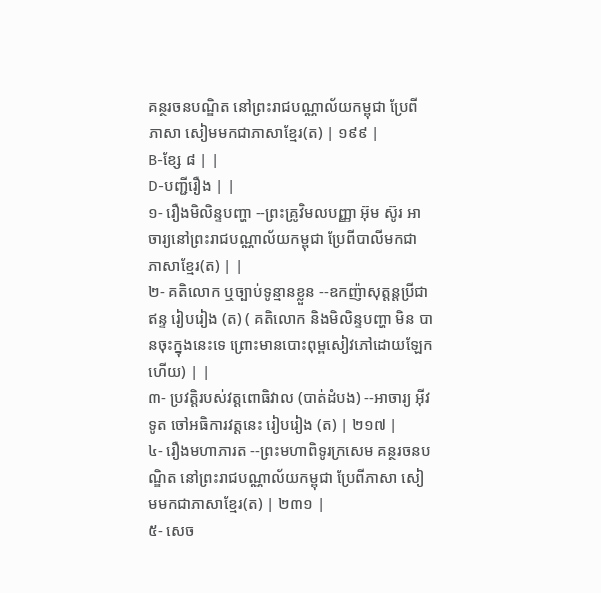គន្ថរចនបណ្ឌិត នៅព្រះរាជបណ្ណាល័យកម្ពុជា ប្រែពី ភាសា សៀមមកជាភាសាខ្មែរ(ត) | ១៩៩ |
B-ខ្សែ ៨ | |
D-បញ្ជីរឿង | |
១- រឿងមិលិន្ទបញ្ហា --ព្រះគ្រូវិមលបញ្ញា អ៊ុម ស៊ូរ អាចារ្យនៅព្រះរាជបណ្ណាល័យកម្ពុជា ប្រែពីបាលីមកជា ភាសាខ្មែរ(ត) | |
២- គតិលោក ឬច្បាប់ទូន្មានខ្លួន --ឧកញ៉ាសុត្ដន្ដប្រីជា ឥន្ទ រៀបរៀង (ត) ( គតិលោក និងមិលិន្ទបញ្ហា មិន បានចុះក្នុងនេះទេ ព្រោះមានបោះពុម្ពសៀវភៅដោយឡែកហើយ) | |
៣- ប្រវត្ដិរបស់វត្តពោធិវាល (បាត់ដំបង) --អាចារ្យ អ៊ីវ ទូត ចៅអធិការវត្តនេះ រៀបរៀង (ត) | ២១៧ |
៤- រឿងមហាភារត --ព្រះមហាពិទូរក្រសេម គន្ថរចនបណ្ឌិត នៅព្រះរាជបណ្ណាល័យកម្ពុជា ប្រែពីភាសា សៀមមកជាភាសាខ្មែរ(ត) | ២៣១ |
៥- សេច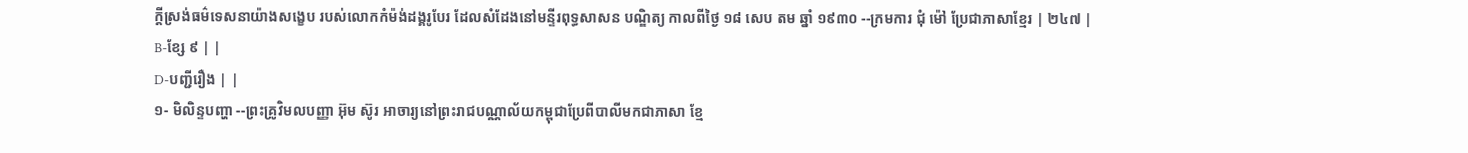ក្ដីស្រង់ធម៌ទេសនាយ៉ាងសង្ខេប របស់លោកកំម៉ង់ដង្គរូបែរ ដែលសំដែងនៅមន្ទីរពុទ្ធសាសន បណ្ឌិត្យ កាលពីថ្ងៃ ១៨ សេប តម ឆ្នាំ ១៩៣០ --ក្រមការ ជុំ ម៉ៅ ប្រែជាភាសាខ្មែរ | ២៤៧ |
B-ខ្សែ ៩ | |
D-បញ្ជីរឿង | |
១- មិលិន្ទបញ្ហា --ព្រះគ្រូវិមលបញ្ញា អ៊ុម ស៊ូរ អាចារ្យនៅព្រះរាជបណ្ណាល័យកម្ពុជាប្រែពីបាលីមកជាភាសា ខ្មែ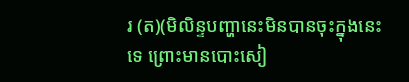រ (ត)(មិលិន្ទបញ្ហានេះមិនបានចុះក្នុងនេះទេ ព្រោះមានបោះសៀ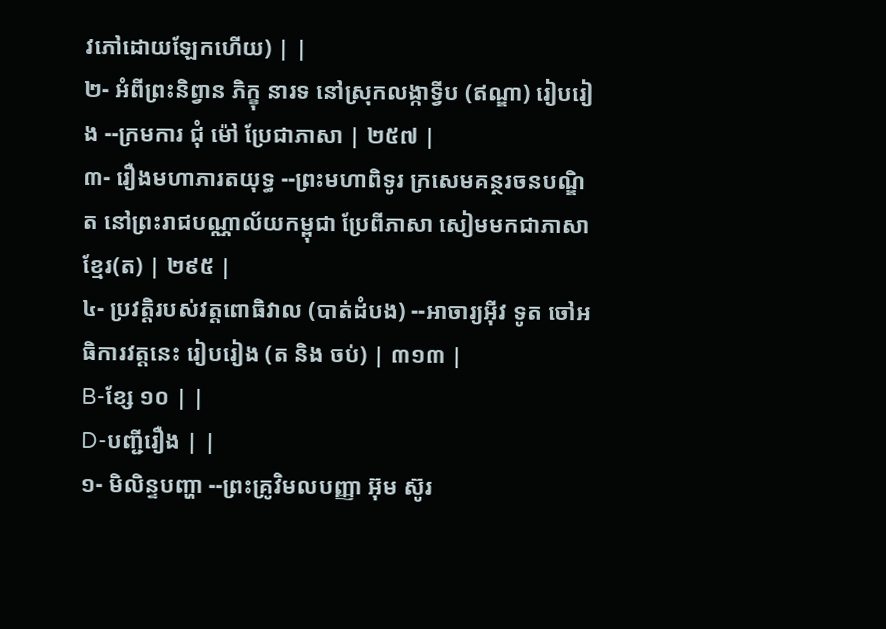វភៅដោយឡែកហើយ) | |
២- អំពីព្រះនិព្វាន ភិក្ខុ នារទ នៅស្រុកលង្កាទ្វីប (ឥណ្ឌា) រៀបរៀង --ក្រមការ ជុំ ម៉ៅ ប្រែជាភាសា | ២៥៧ |
៣- រឿងមហាភារតយុទ្ធ --ព្រះមហាពិទូរ ក្រសេមគន្ថរចនបណ្ឌិត នៅព្រះរាជបណ្ណាល័យកម្ពុជា ប្រែពីភាសា សៀមមកជាភាសាខ្មែរ(ត) | ២៩៥ |
៤- ប្រវត្ដិរបស់វត្តពោធិវាល (បាត់ដំបង) --អាចារ្យអ៊ីវ ទូត ចៅអធិការវត្តនេះ រៀបរៀង (ត និង ចប់) | ៣១៣ |
B-ខ្សែ ១០ | |
D-បញ្ជីរឿង | |
១- មិលិន្ទបញ្ហា --ព្រះគ្រូវិមលបញ្ញា អ៊ុម ស៊ូរ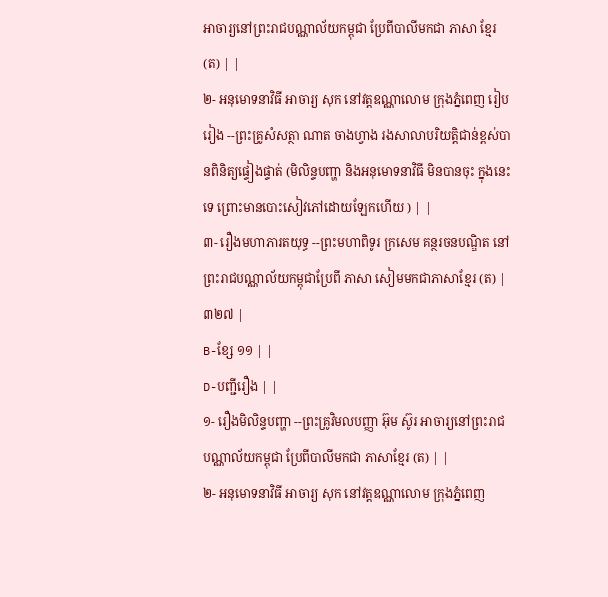អាចារ្យនៅព្រះរាជបណ្ណាល័យកម្ពុជា ប្រែពីបាលីមកជា ភាសា ខ្មែរ (ត) | |
២- អនុមោទនាវិធី អាចារ្យ សុក នៅវត្តឧណ្ណាលោម ក្រុងភ្នំពេញ រៀបរៀង --ព្រះគ្រូសំសត្ថា ណាត ចាងហ្វាង រងសាលាបរិយត្តិជាន់ខ្ពស់បានពិនិត្យផ្ទៀងផ្ទាត់ (មិលិន្ទបញ្ហា និងអនុមោទនាវិធី មិនបានចុះ ក្នុងនេះទេ ព្រោះមានបោះសៀវភៅដោយឡែកហើយ ) | |
៣- រឿងមហាភារតយុទ្ធ --ព្រះមហាពិទូរ ក្រសេម គន្ថរចនបណ្ឌិត នៅព្រះរាជបណ្ណាល័យកម្ពុជាប្រែពី ភាសា សៀមមកជាភាសាខ្មែរ (ត) | ៣២៧ |
B-ខ្សែ ១១ | |
D-បញ្ជីរឿង | |
១- រឿងមិលិន្ទបញ្ហា --ព្រះគ្រូវិមលបញ្ញា អ៊ុម ស៊ូរ អាចារ្យនៅព្រះរាជបណ្ណាល័យកម្ពុជា ប្រែពីបាលីមកជា ភាសាខ្មែរ (ត) | |
២- អនុមោទនាវិធី អាចារ្យ សុក នៅវត្តឧណ្ណាលោម ក្រុងភ្នំពេញ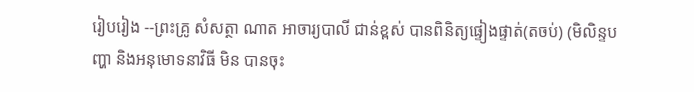រៀបរៀង --ព្រះគ្រូ សំសត្ថា ណាត អាចារ្យបាលី ជាន់ខ្ពស់ បានពិនិត្យផ្ទៀងផ្ទាត់(តចប់) (មិលិន្ទបញ្ហា និងអនុមោទនាវិធី មិន បានចុះ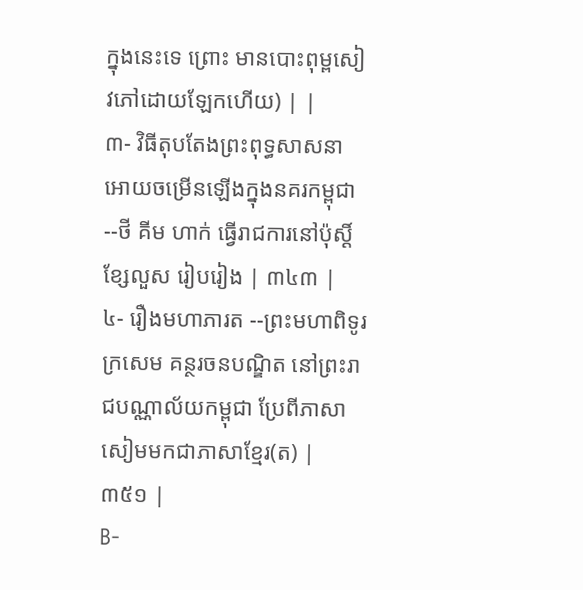ក្នុងនេះទេ ព្រោះ មានបោះពុម្ពសៀវភៅដោយឡែកហើយ) | |
៣- វិធីតុបតែងព្រះពុទ្ធសាសនា អោយចម្រើនឡើងក្នុងនគរកម្ពុជា --ថី គីម ហាក់ ធ្វើរាជការនៅប៉ុស្តិ៍ ខ្សែលួស រៀបរៀង | ៣៤៣ |
៤- រឿងមហាភារត --ព្រះមហាពិទូរក្រសេម គន្ថរចនបណ្ឌិត នៅព្រះរាជបណ្ណាល័យកម្ពុជា ប្រែពីភាសា សៀមមកជាភាសាខ្មែរ(ត) | ៣៥១ |
B-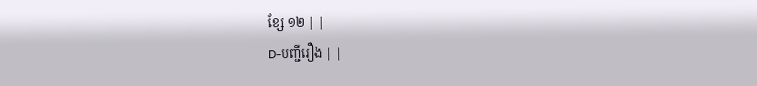ខ្សែ ១២ | |
D-បញ្ជីរឿង | |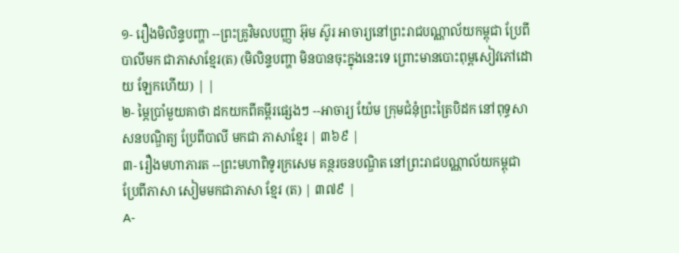១- រឿងមិលិន្ទបញ្ហា --ព្រះគ្រូវិមលបញ្ញា អ៊ុម ស៊ូរ អាចារ្យនៅព្រះរាជបណ្ណាល័យកម្ពុជា ប្រែពីបាលីមក ជាភាសាខ្មែរ(ត) (មិលិន្ទបញ្ហា មិនបានចុះក្នុងនេះទេ ព្រោះមានបោះពុម្ពសៀវភៅដោយ ឡែកហើយ) | |
២- ម្ភៃប្រាំមួយគាថា ដកយកពីគម្ពីរផ្សេងៗ --អាចារ្យ យ៉ែម ក្រុមជំនុំព្រះត្រៃបិដក នៅពុទ្ធសាសនបណ្ឌិត្យ ប្រែពីបាលី មកជា ភាសាខ្មែរ | ៣៦៩ |
៣- រឿងមហាភារត --ព្រះមហាពិទូរក្រសេម គន្ថរចនបណ្ឌិត នៅព្រះរាជបណ្ណាល័យកម្ពុជា ប្រែពីភាសា សៀមមកជាភាសា ខ្មែរ (ត) | ៣៧៩ |
A-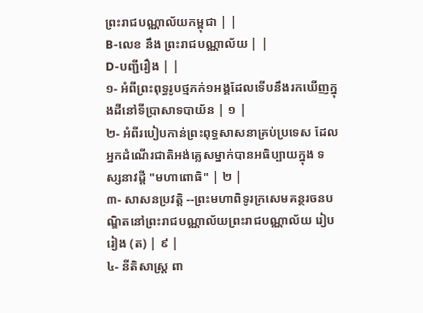ព្រះរាជបណ្ណាល័យកម្ពុជា | |
B-លេខ នឹង ព្រះរាជបណ្ណាល័យ | |
D-បញ្ជីរឿង | |
១- អំពីព្រះពុទ្ធរូបថ្មភក់១អង្គដែលទើបនឹងរកឃើញក្នុងដីនៅទីប្រាសាទបាយ័ន | ១ |
២- អំពីរបៀបកាន់ព្រះពុទ្ធសាសនាគ្រប់ប្រទេស ដែលអ្នកដំណើរជាតិអង់គ្លេសម្នាក់បានអធិប្បាយក្នុង ទស្សនាវដ្ដី "មហាពោធិ" | ២ |
៣- សាសនប្រវត្តិ --ព្រះមហាពិទូរក្រសេមគន្ថរចនបណ្ឌិតនៅព្រះរាជបណ្ណាល័យព្រះរាជបណ្ណាល័យ រៀបរៀង (ត) | ៩ |
៤- នីតិសាស្ត្រ ពា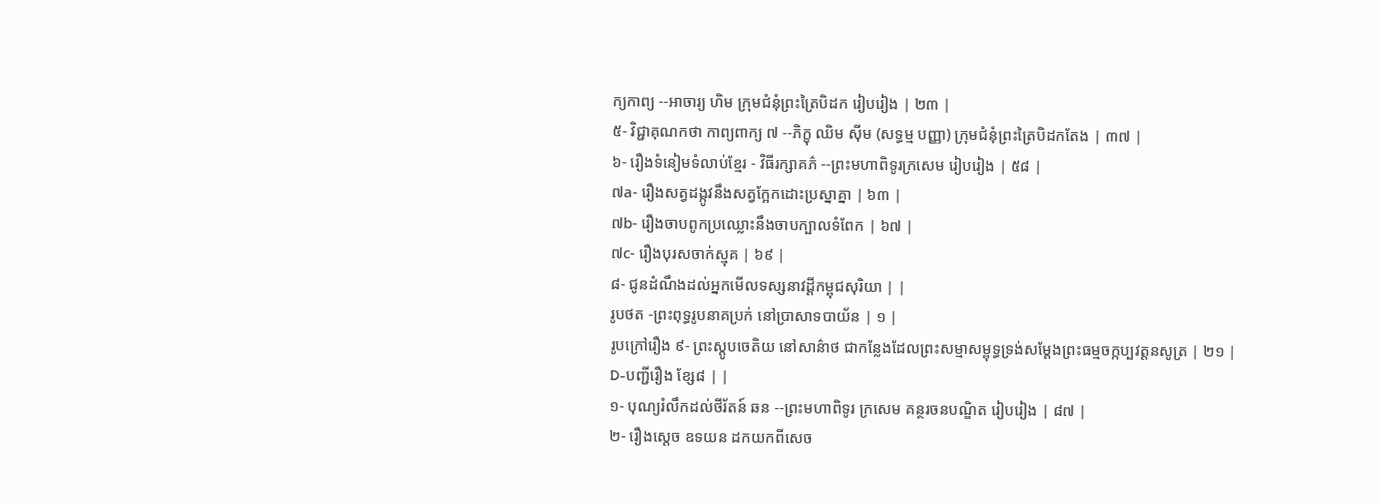ក្យកាព្យ --អាចារ្យ ហិម ក្រុមជំនុំព្រះត្រៃបិដក រៀបរៀង | ២៣ |
៥- វិជ្ជាគុណកថា កាព្យពាក្យ ៧ --ភិក្ខុ ឈិម ស៊ីម (សទ្ធម្ម បញ្ញា) ក្រុមជំនុំព្រះត្រៃបិដកតែង | ៣៧ |
៦- រឿងទំនៀមទំលាប់ខ្មែរ - វិធីរក្សាគភ៌ --ព្រះមហាពិទូរក្រសេម រៀបរៀង | ៥៨ |
៧a- រឿងសត្វដង្កូវនឹងសត្វក្អែកដោះប្រស្នាគ្នា | ៦៣ |
៧b- រឿងចាបពូកប្រឈ្លោះនឹងចាបក្បាលទំពែក | ៦៧ |
៧c- រឿងបុរសចាក់ស្មុគ | ៦៩ |
៨- ជូនដំណឹងដល់អ្នកមើលទស្សនាវដ្ដីកម្ពុជសុរិយា | |
រូបថត -ព្រះពុទ្ធរូបនាគប្រក់ នៅប្រាសាទបាយ័ន | ១ |
រូបក្រៅរឿង ៩- ព្រះស្តូបចេតិយ នៅសាន៌ាថ ជាកន្លែងដែលព្រះសម្មាសម្ពុទ្ធទ្រង់សម្ដែងព្រះធម្មចក្កប្បវត្តនសូត្រ | ២១ |
D-បញ្ជីរឿង ខ្សែ៨ | |
១- បុណ្យរំលឹកដល់ថីរ័តន៍ ឆន --ព្រះមហាពិទូរ ក្រសេម គន្ថរចនបណ្ឌិត រៀបរៀង | ៨៧ |
២- រឿងស្ដេច ឧទយន ដកយកពីសេច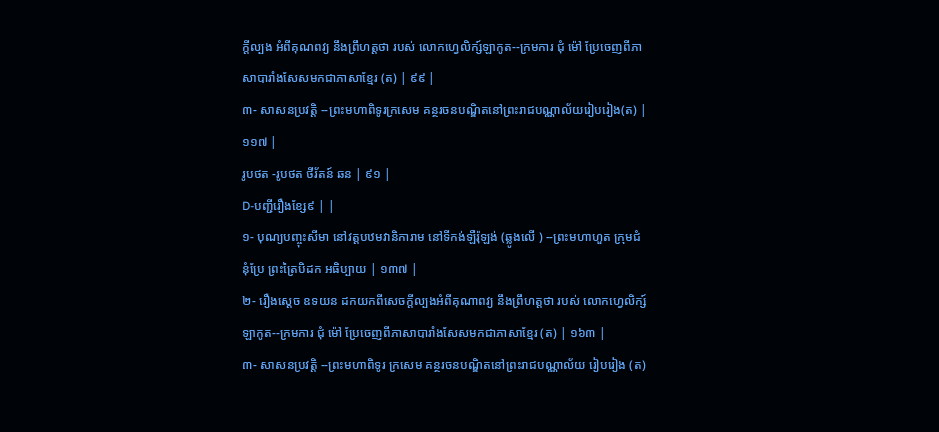ក្ដីល្បង អំពីគុណពវ្យ នឹងព្រឹហត្តថា របស់ លោកហ្វេលិក្ស៍ឡាកូត--ក្រមការ ជុំ ម៉ៅ ប្រែចេញពីភាសាបារាំងសែសមកជាភាសាខ្មែរ (ត) | ៩៩ |
៣- សាសនប្រវត្តិ --ព្រះមហាពិទូរក្រសេម គន្ថរចនបណ្ឌិតនៅព្រះរាជបណ្ណាល័យរៀបរៀង(ត) | ១១៧ |
រូបថត -រូបថត ថីរ័តន៍ ឆន | ៩១ |
D-បញ្ជីរឿងខ្សែ៩ | |
១- បុណ្យបញ្ចុះសីមា នៅវត្តបឋមវានិការាម នៅទីកង់ឡឺរ៉ុឡង់ (ឆ្លូងលើ ) --ព្រះមហាហួត ក្រុមជំនុំប្រែ ព្រះត្រៃបិដក អធិប្បាយ | ១៣៧ |
២- រឿងស្ដេច ឧទយន ដកយកពីសេចក្ដីល្បងអំពីគុណាពវ្យ នឹងព្រឹហត្តថា របស់ លោកហ្វេលិក្ស៍ឡាកូត--ក្រមការ ជុំ ម៉ៅ ប្រែចេញពីភាសាបារាំងសែសមកជាភាសាខ្មែរ (ត) | ១៦៣ |
៣- សាសនប្រវត្តិ --ព្រះមហាពិទូរ ក្រសេម គន្ថរចនបណ្ឌិតនៅព្រះរាជបណ្ណាល័យ រៀបរៀង (ត)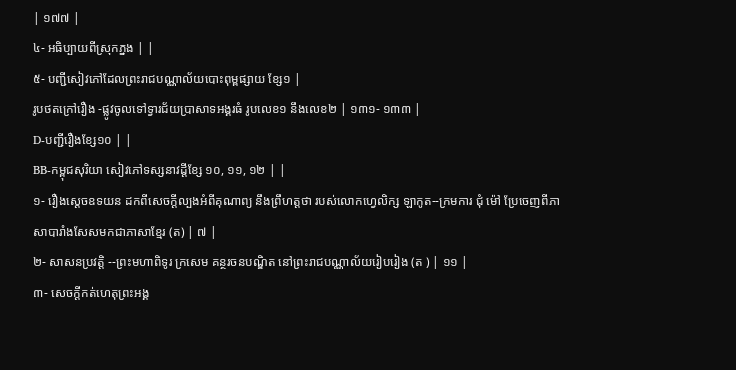| ១៧៧ |
៤- អធិប្បាយពីស្រុកភ្នង | |
៥- បញ្ជីសៀវភៅដែលព្រះរាជបណ្ណាល័យបោះពុម្ពផ្សាយ ខ្សែ១ |
រូបថតក្រៅរឿង -ផ្លូវចូលទៅទ្វារជ័យប្រាសាទអង្គរធំ រូបលេខ១ នឹងលេខ២ | ១៣១- ១៣៣ |
D-បញ្ជីរឿងខ្សែ១០ | |
BB-កម្ពុជសុរិយា សៀវភៅទស្សនាវដ្ដីខ្សែ ១០, ១១, ១២ | |
១- រឿងស្ដេចឧទយន ដកពីសេចក្ដីល្បងអំពីគុណាព្យ នឹងព្រឹហត្តថា របស់លោកហ្វេលិក្ស ឡាកូត--ក្រមការ ជុំ ម៉ៅ ប្រែចេញពីភាសាបារាំងសែសមកជាភាសាខ្មែរ (ត) | ៧ |
២- សាសនប្រវត្តិ --ព្រះមហាពិទូរ ក្រសេម គន្ថរចនបណ្ឌិត នៅព្រះរាជបណ្ណាល័យរៀបរៀង (ត ) | ១១ |
៣- សេចក្ដីកត់ហេតុព្រះអង្គ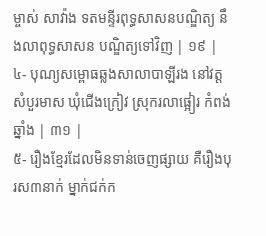ម្ចាស់ សាវ៉ាង ទតមន្ទីរពុទ្ធសាសនបណ្ឌិត្យ នឹងលាពុទ្ធសាសន បណ្ឌិត្យទៅវិញ | ១៩ |
៤- បុណ្យសម្ពោធឆ្លងសាលាបាឡីរង នៅវត្តសំបួរមាស ឃុំជើងក្រៀវ ស្រុករលាផ្អៀរ កំពង់ឆ្នាំង | ៣១ |
៥- រឿងខ្មែរដែលមិនទាន់ចេញផ្សាយ គឺរឿងបុរស៣នាក់ ម្នាក់ជក់ក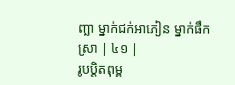ញ្ឆា ម្នាក់ជក់អាភៀន ម្នាក់ផឹកស្រា | ៤១ |
រូបប្ដិតពុម្ព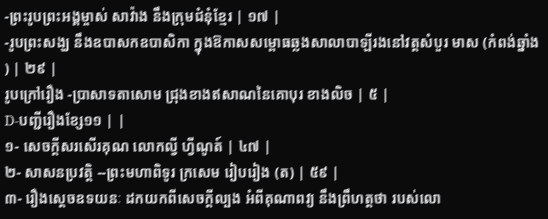-ព្រះរូបព្រះអង្គម្ចាស់ សាវ៉ាង នឹងក្រុមជំនុំខ្មែរ | ១៧ |
-រូបព្រះសង្ឃ នឹងឧបាសកឧបាសិកា ក្នុងឱកាសសម្ពោធឆ្លងសាលាបាឡីរងនៅវត្តសំបួរ មាស (កំពង់ឆ្នាំង ) | ២៩ |
រូបក្រៅរឿង -ប្រាសាទតាសោម ជ្រុងខាងឥសាណនៃគោបុរ ខាងលិច | ៥ |
D-បញ្ជីរឿងខ្សែ១១ | |
១- សេចក្ដីសរសើរគុណ លោកល្វី ហ្វីណូត៍ | ៤៧ |
២- សាសនប្រវត្តិ --ព្រះមហាពិទូរ ក្រសេម រៀបរៀង (ត) | ៥៩ |
៣- រឿងស្ដេចឧទយនៈ ដកយកពីសេចក្ដីល្បង អំពីគុណាពវ្យ នឹងព្រឹហត្តថា របស់លោ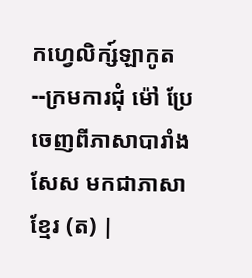កហ្វេលិក្ស៍ឡាកូត--ក្រមការជុំ ម៉ៅ ប្រែចេញពីភាសាបារាំងសែស មកជាភាសាខ្មែរ (ត) |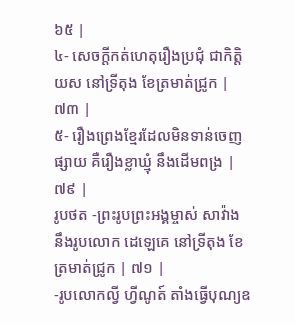៦៥ |
៤- សេចក្ដីកត់ហេតុរឿងប្រជុំ ជាកិត្តិយស នៅទ្រីតុង ខែត្រមាត់ជ្រូក | ៧៣ |
៥- រឿងព្រេងខ្មែរដែលមិនទាន់ចេញផ្សាយ គឺរឿងខ្លាឃ្មុំ នឹងដើមពង្រ | ៧៩ |
រូបថត -ព្រះរូបព្រះអង្គម្ចាស់ សាវ៉ាង នឹងរូបលោក ដេឡេគេ នៅទ្រីតុង ខែត្រមាត់ជ្រូក | ៧១ |
-រូបលោកល្វី ហ្វីណូត៍ តាំងធ្វើបុណ្យឧ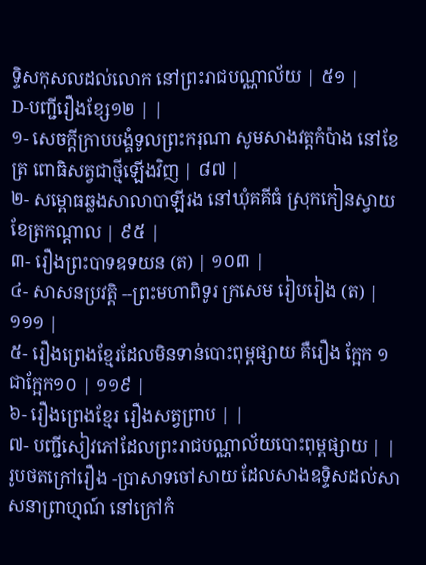ទ្ទិសកុសលដល់លោក នៅព្រះរាជបណ្ណាល័យ | ៥១ |
D-បញ្ជីរឿងខ្សែ១២ | |
១- សេចក្ដីក្រាបបង្គំទូលព្រះករុណា សូមសាងវត្តកំប៉ាង នៅខែត្រ ពោធិសត្វជាថ្មីឡើងវិញ | ៨៧ |
២- សម្ពោធឆ្លងសាលាបាឡីរង នៅឃុំគគីធំ ស្រុកកៀនស្វាយ ខែត្រកណ្ដាល | ៩៥ |
៣- រឿងព្រះបាទឧទយន (ត) | ១០៣ |
៤- សាសនប្រវត្តិ --ព្រះមហាពិទូរ ក្រសេម រៀបរៀង (ត) | ១១១ |
៥- រឿងព្រេងខ្មែរដែលមិនទាន់បោះពុម្ពផ្សាយ គឺរឿង ក្អែក ១ ជាក្អែក១០ | ១១៩ |
៦- រឿងព្រេងខ្មែរ រឿងសត្វព្រាប | |
៧- បញ្ជីសៀវភៅដែលព្រះរាជបណ្ណាល័យបោះពុម្ពផ្សាយ | |
រូបថតក្រៅរឿង -ប្រាសាទចៅសាយ ដែលសាងឧទ្ទិសដល់សាសនាព្រាហ្មណ៍ នៅក្រៅកំ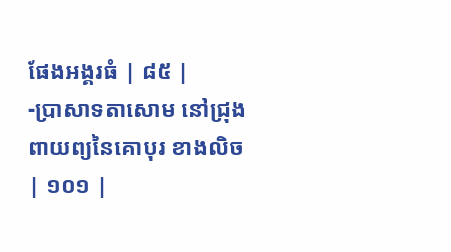ផែងអង្គរធំ | ៨៥ |
-ប្រាសាទតាសោម នៅជ្រុងពាយព្យនៃគោបុរ ខាងលិច | ១០១ |